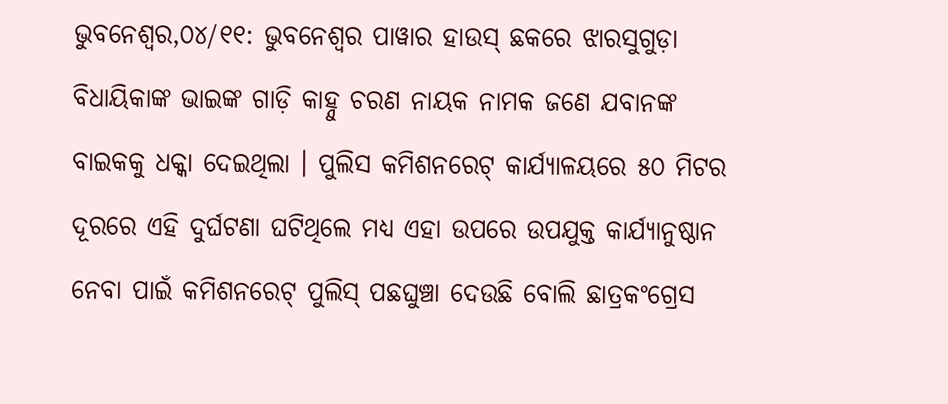ଭୁବନେଶ୍ୱର,୦୪/୧୧: ଭୁବନେଶ୍ୱର ପାୱାର ହାଉସ୍ ଛକରେ ଝାରସୁଗୁଡ଼ା ବିଧାୟିକାଙ୍କ ଭାଇଙ୍କ ଗାଡ଼ି କାହ୍ନୁ ଚରଣ ନାୟକ ନାମକ ଜଣେ ଯବାନଙ୍କ ବାଇକକୁ ଧକ୍କା ଦେଇଥିଲା । ପୁଲିସ କମିଶନରେଟ୍ କାର୍ଯ୍ୟାଳୟରେ ୫୦ ମିଟର ଦୂରରେ ଏହି ଦୁର୍ଘଟଣା ଘଟିଥିଲେ ମଧ୍ୟ ଏହା ଉପରେ ଉପଯୁକ୍ତ କାର୍ଯ୍ୟାନୁଷ୍ଠାନ ନେବା ପାଇଁ କମିଶନରେଟ୍ ପୁଲିସ୍ ପଛଘୁଞ୍ଚା ଦେଉଛି ବୋଲି ଛାତ୍ରକଂଗ୍ରେସ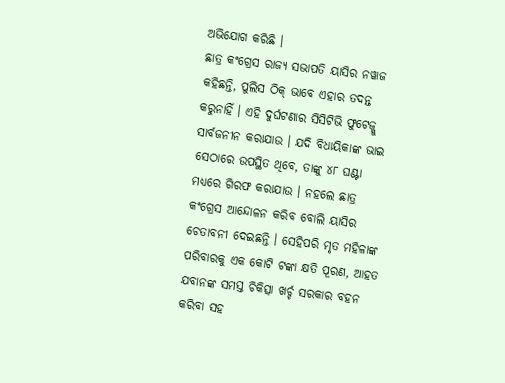ଅଭିଯୋଗ କରିଛି ।
ଛାତ୍ର କଂଗ୍ରେସ ରାଜ୍ୟ ସଭାପତି ୟାସିର ନୱାଜ କହିଛନ୍ତି, ପୁଲିସ ଠିକ୍ ଭାବେ ଏହାର ତଦନ୍ତ କରୁନାହିଁ । ଏହି ଦୁର୍ଘଟଣାର ସିସିଟିଭି ଫୁଟେଜ୍କୁ ସାର୍ବଜନୀନ କରାଯାଉ । ଯଦି ବିଧାୟିକାଙ୍କ ଭାଇ ସେଠାରେ ଉପସ୍ଥିତ ଥିବେ, ତାଙ୍କୁ ୪୮ ଘଣ୍ଟା ମଧ୍ୟରେ ଗିରଫ କରାଯାଉ । ନହଲେ ଛାତ୍ର କଂଗ୍ରେସ ଆନ୍ଦୋଳନ କରିବ ବୋଲି ୟାସିର ଚେତାବନୀ ଦେଇଛନ୍ତି । ସେହିପରି ମୃତ ମହିଳାଙ୍କ ପରିବାରକୁ ଏକ କୋଟି ଟଙ୍କା କ୍ଷତି ପୂରଣ, ଆହତ ଯବାନଙ୍କ ସମସ୍ତ ଚିକିତ୍ସା ଖର୍ଚ୍ଚ ସରକାର ବହନ କରିବା ସହ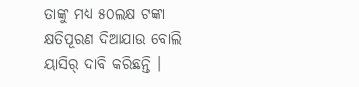ତାଙ୍କୁ ମଧ୍ୟ ୫୦ଲକ୍ଷ ଟଙ୍କା କ୍ଷତିପୂରଣ ଦିଆଯାଉ ବୋଲି ୟାସିର୍ ଦାବି କରିଛନ୍ତି ।